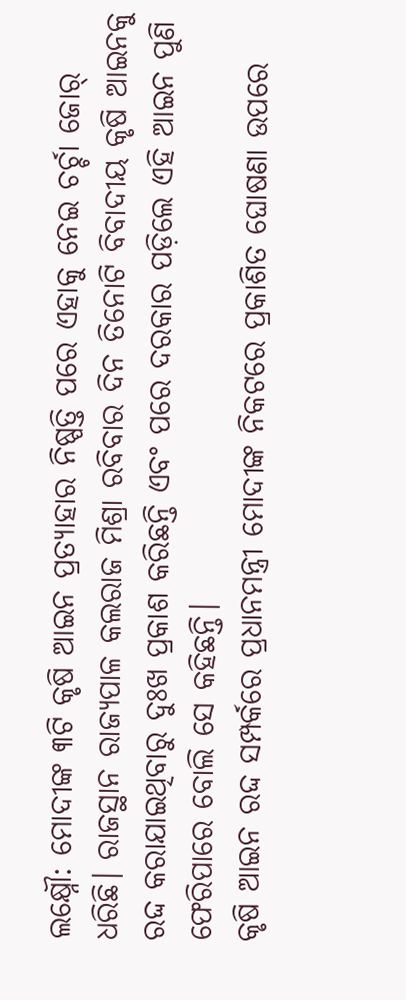ଲକ୍ଷ୍ନୌ: ମୋଦୀଙ୍କ ୩ଟି କୃଷି ଆଇନ ପ୍ରତ୍ୟାହାର ନିଷ୍ପତ୍ତି ପରେ ଏହାକୁ ନେଇ ଚର୍ଚ୍ଚା ଜୋର୍ ଧରିଛି। ରାଜସ୍ଥାନ ରାଜ୍ୟପାଳ କଲରାଜ ମିଶ୍ରା ରବିବାର ଦିନ ତିନୋଟି ବିବାଦୀୟ କୃଷି ଆଇନକୁ ରଦ୍ଦ କରାଯାଇଥିବାରୁ ଦୁଃଖ ପ୍ରକାଶ କରିଛନ୍ତି ଏବଂ ପରେ ଦରକାର ପଡ଼ିଲେ ଏହି ଆଇନ ପୁଣି ଫେରିପାରେ ବୋଲି ସେ କହିଛନ୍ତି।
କୃଷି ଆଇନ ରଦ୍ଦ ସମ୍ପର୍କରେ ପ୍ରଧାନମନ୍ତ୍ରୀ ମୋଦୀଙ୍କ ନିକଟରେ ପ୍ରକାଶିତ ଘୋଷଣା ଉପରେ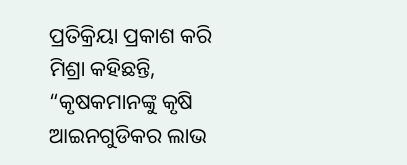ପ୍ରତିକ୍ରିୟା ପ୍ରକାଶ କରି ମିଶ୍ରା କହିଛନ୍ତି, “କୃଷକମାନଙ୍କୁ କୃଷି ଆଇନଗୁଡିକର ଲାଭ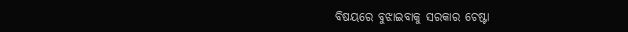ବିଷୟରେ ବୁଝାଇବାକୁ ସରକାର ଚେଷ୍ଟା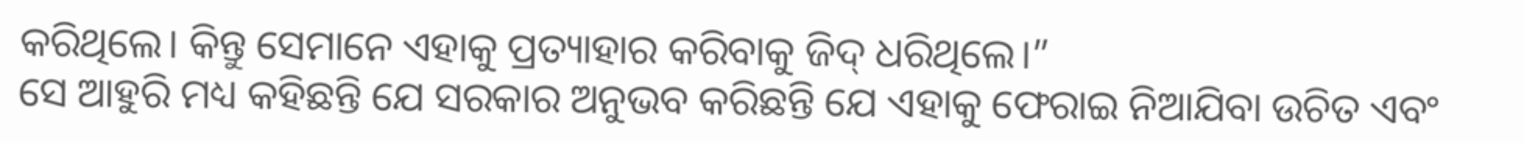କରିଥିଲେ। କିନ୍ତୁ ସେମାନେ ଏହାକୁ ପ୍ରତ୍ୟାହାର କରିବାକୁ ଜିଦ୍ ଧରିଥିଲେ।”
ସେ ଆହୁରି ମଧ୍ୟ କହିଛନ୍ତି ଯେ ସରକାର ଅନୁଭବ କରିଛନ୍ତି ଯେ ଏହାକୁ ଫେରାଇ ନିଆଯିବା ଉଚିତ ଏବଂ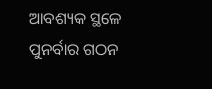ଆବଶ୍ୟକ ସ୍ଥଳେ ପୁନର୍ବାର ଗଠନ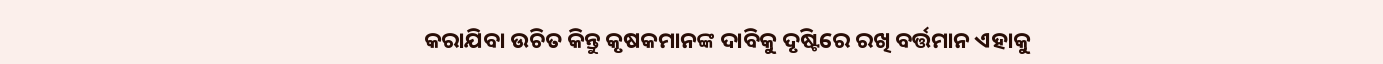କରାଯିବା ଉଚିତ କିନ୍ତୁ କୃଷକମାନଙ୍କ ଦାବିକୁ ଦୃଷ୍ଟିରେ ରଖି ବର୍ତ୍ତମାନ ଏହାକୁ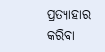ପ୍ରତ୍ୟାହାର କରିବା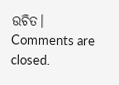ଉଚିତ।
Comments are closed.